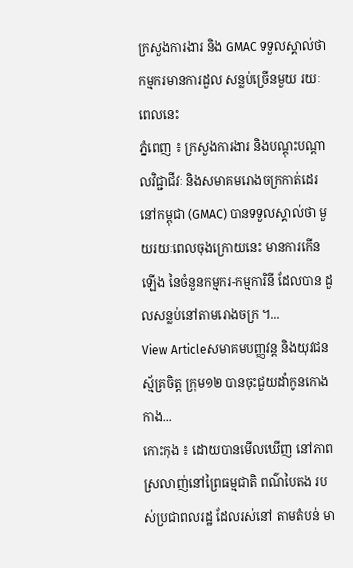ក្រសួងការងារ និង GMAC ទទួលស្គាល់ថា កម្មករមានការដួល សន្លប់ច្រើនមួយ រយៈពេលនេះ
ភ្នំពេញ ៖ ក្រសួងការងារ និងបណ្ដុះបណ្ដាលវិជ្ជាជីវៈ និងសមាគមរោងចក្រកាត់ដេរ នៅកម្ពុជា (GMAC) បានទទួលស្គាល់ថា មួយរយៈពេលចុងក្រោយនេះ មានការកើនឡើង នៃចំនួនកម្មករ-កម្មការិនី ដែលបាន ដួលសន្លប់នៅតាមរោងចក្រ ។...
View Articleសមាគមបញ្ញវន្ដ និងយុវជនស្ម័គ្រចិត្ដ ក្រុម១២ បានចុះជួយដាំកូនកោងកាង...
កោះកុង ៖ ដោយបានមើលឃើញ នៅភាពស្រលាញ់នៅព្រៃធម្មជាតិ ពណ៌បៃតង របស់ប្រជាពលរដ្ឋ ដែលរស់នៅ តាមតំបន់ មា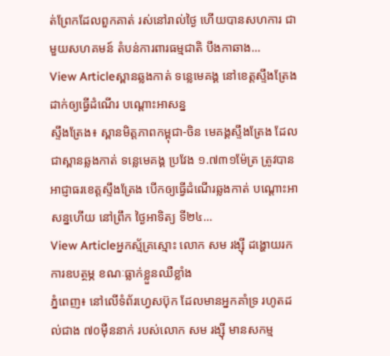ត់ព្រែកដែលពួកគាត់ រស់នៅរាល់ថ្ងៃ ហើយបានសហការ ជាមួយសហគមន៍ តំបន់ការពារធម្មជាតិ បឹងកាឆាង...
View Articleស្ពានឆ្លងកាត់ ទន្លេមេគង្គ នៅខេត្តស្ទឹងត្រែង ដាក់ឲ្យធ្វើដំណើរ បណ្តោះអាសន្ន
ស្ទឹងត្រែង៖ ស្ពានមិត្តភាពកម្ពុជា-ចិន មេគង្គស្ទឹងត្រែង ដែលជាស្ពានឆ្លងកាត់ ទន្លេមេគង្គ ប្រវែង ១.៧៣១ម៉ែត្រ ត្រូវបានអាជ្ញាធរខេត្តស្ទឹងត្រែង បើកឲ្យធ្វើដំណើរឆ្លងកាត់ បណ្តោះអាសន្នហើយ នៅព្រឹក ថ្ងៃអាទិត្យ ទី២៤...
View Articleអ្នកស្ម័គ្រស្មោះ លោក សម រង្ស៊ី ដង្ហោយរក ការឧបត្ថម្ភ ខណៈធ្លាក់ខ្លួនឈឺខ្លាំង
ភ្នំពេញ៖ នៅលើទំព័រហ្វេសប៊ុក ដែលមានអ្នកគាំទ្រ រហូតដល់ជាង ៧០ម៉ឺននាក់ របស់លោក សម រង្ស៊ី មានសកម្ម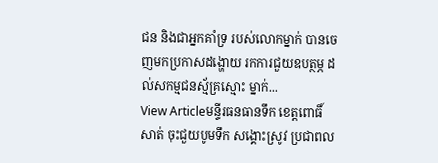ជន និងជាអ្នកគាំទ្រ របស់លោកម្នាក់ បានចេញមកប្រកាសដង្ហោយ រកការជួយឧបត្ថម្ភ ដល់សកម្មជនស្ម័គ្រស្មោះ ម្នាក់...
View Articleមន្ទីរធនធានទឹក ខេត្តពោធិ៍សាត់ ចុះជួយបូមទឹក សង្គោះស្រូវ ប្រជាពល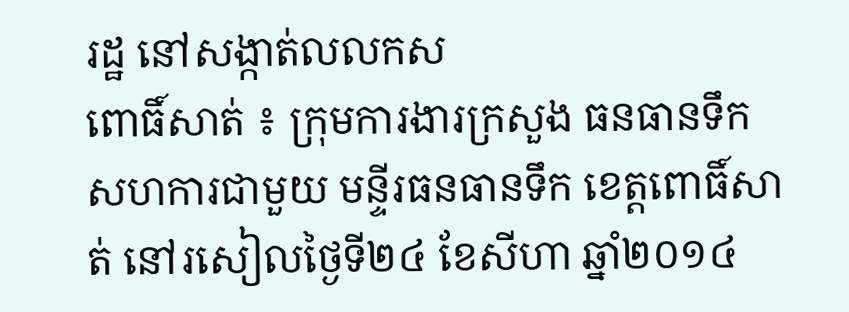រដ្ឋ នៅសង្កាត់លលកស
ពោធិ៍សាត់ ៖ ក្រុមការងារក្រសួង ធនធានទឹក សហការជាមួយ មន្ទីរធនធានទឹក ខេត្តពោធិ៍សាត់ នៅរសៀលថ្ងៃទី២៤ ខែសីហា ឆ្នាំ២០១៤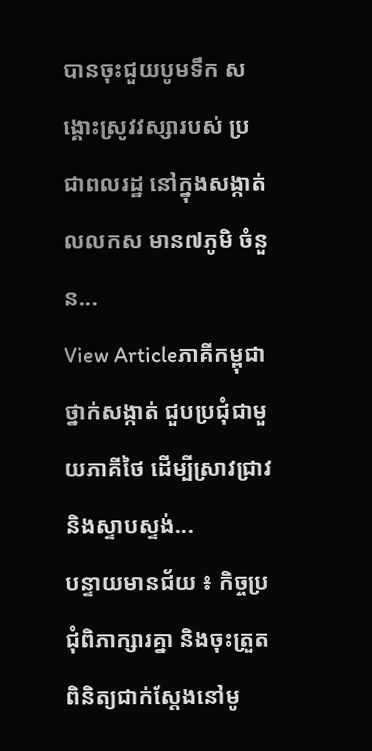បានចុះជួយបូមទឹក សង្គោះស្រូវវស្សារបស់ ប្រជាពលរដ្ឋ នៅក្នុងសង្កាត់លលកស មាន៧ភូមិ ចំនួន...
View Articleភាគីកម្ពុជា ថ្នាក់សង្កាត់ ជួបប្រជុំជាមួយភាគីថៃ ដើម្បីស្រាវជ្រាវ និងស្ទាបស្ទង់...
បន្ទាយមានជ័យ ៖ កិច្ចប្រជុំពិភាក្សារគ្នា និងចុះត្រួតពិនិត្យជាក់ស្តែងនៅមូ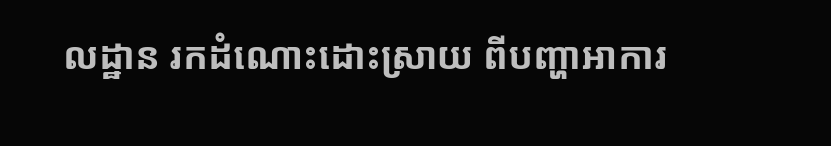លដ្ឋាន រកដំណោះដោះស្រាយ ពីបញ្ហាអាការ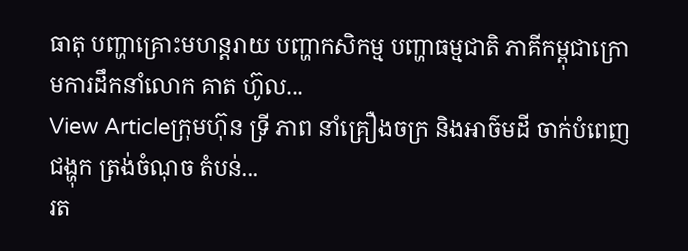ធាតុ បញ្ហាគ្រោះមហន្តរាយ បញ្ហាកសិកម្ម បញ្ហាធម្មជាតិ ភាគីកម្ពុជាក្រោមការដឹកនាំលោក គាត ហ៊ូល...
View Articleក្រុមហ៊ុន ទ្រី ភាព នាំគ្រឿងចក្រ និងអាច៌មដី ចាក់បំពេញជង្ហុក ត្រង់ចំណុច តំបន់...
រត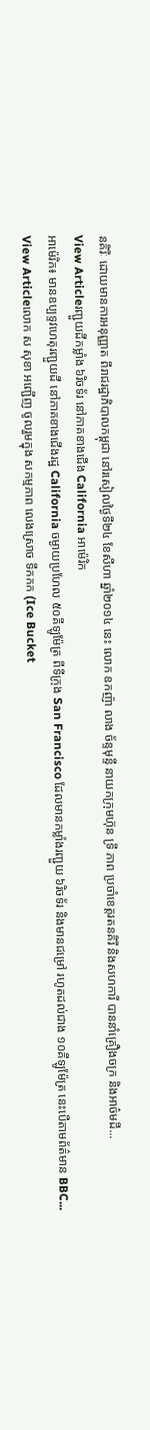នគិរីៈ ដោយមានការអនុញ្ញាត ពីរាជរដ្ឋាភិបាលកម្ពុជា នៅរសៀលថ្ងៃទី២៤ ខែសីហា ឆ្នាំ២០១៤ នេះ លោក ឧកញ៉ា លាង ច័ន្ទមុន្ទី នាយកក្រុមហ៊ុន ទ្រី ភាព ប្រចាំខេត្តរតនគិរី និងសហការី បាននាំគ្រឿងចក្រ និងអាច៌មដី...
View Articleរញ្ជួយដីកម្លាំង ៦រិចទ័រ នៅភាគខាងជើង California អាម៉េរិក
អាម៉េរិក៖ មានឧប្បទ្ទវហេតុរញ្ជួយដី នៅភាគខាងជើងរដ្ឋ California ចម្ងាយប្រហែល ៥០គីឡូម៉ែត្រ ពីទីក្រុង San Francisco ដែលមានកម្លាំងរញ្ជួយ ៦រិចទ័រ និងមានជម្រៅ រហូតដល់ជាង ១០គីឡូម៉ែត្រ នេះបើតាមព័ត៌មាន BBC...
View Articleលោក ស សុខា អញ្ជើញ ចូលរួមក្នុង សកម្មភាព លេងស្រោច ទឹកកក (Ice Bucket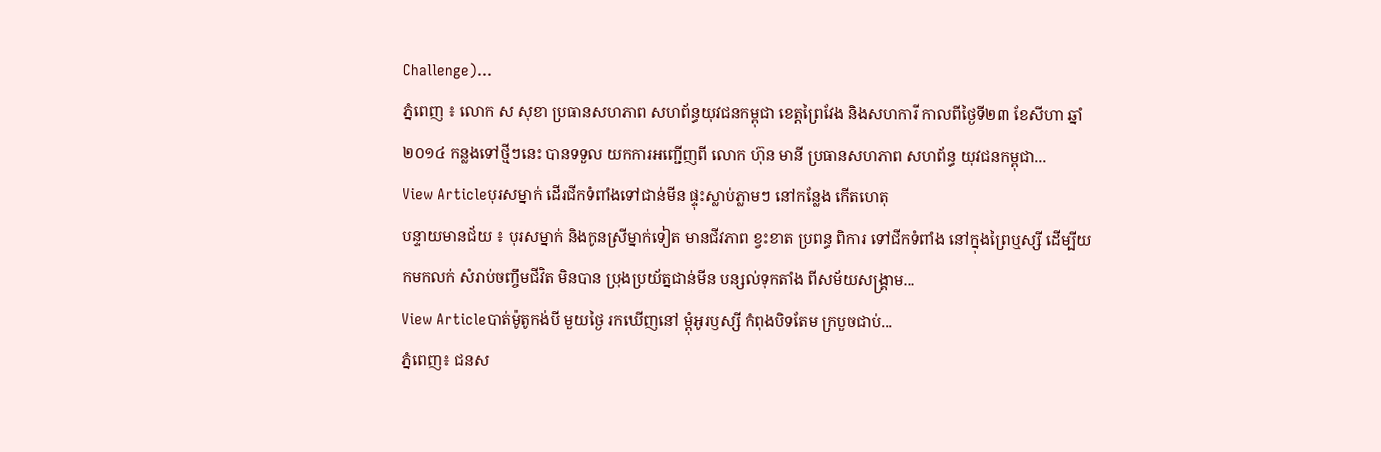Challenge)...
ភ្នំពេញ ៖ លោក ស សុខា ប្រធានសហភាព សហព័ន្ធយុវជនកម្ពុជា ខេត្តព្រៃវែង និងសហការី កាលពីថ្ងៃទី២៣ ខែសីហា ឆ្នាំ២០១៤ កន្លងទៅថ្មីៗនេះ បានទទួល យកការអញ្ជើញពី លោក ហ៊ុន មានី ប្រធានសហភាព សហព័ន្ធ យុវជនកម្ពុជា...
View Articleបុរសម្នាក់ ដើរជីកទំពាំងទៅជាន់មីន ផ្ទុះស្លាប់ភ្លាមៗ នៅកន្លែង កើតហេតុ
បន្ទាយមានជ័យ ៖ បុរសម្នាក់ និងកូនស្រីម្នាក់ទៀត មានជីវភាព ខ្វះខាត ប្រពន្ធ ពិការ ទៅជីកទំពាំង នៅក្នុងព្រៃឬស្សី ដើម្បីយកមកលក់ សំរាប់ចញ្ចឹមជីវិត មិនបាន ប្រុងប្រយ័ត្នជាន់មីន បន្សល់ទុកតាំង ពីសម័យសង្គ្រាម...
View Articleបាត់ម៉ូតូកង់បី មួយថ្ងៃ រកឃើញនៅ ម្តុំអូរឫស្សី កំពុងបិទតែម ក្របួចជាប់...
ភ្នំពេញ៖ ជនស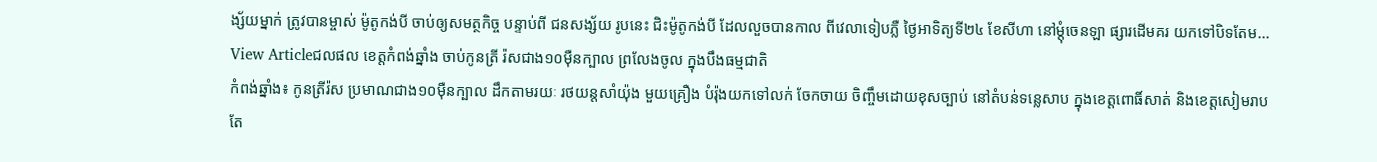ង្ស័យម្នាក់ ត្រូវបានម្ចាស់ ម៉ូតូកង់បី ចាប់ឲ្យសមត្ថកិច្ច បន្ទាប់ពី ជនសង្ស័យ រូបនេះ ជិះម៉ូតូកង់បី ដែលលួចបានកាល ពីវេលាទៀបភ្លឺ ថ្ងៃអាទិត្យទី២៤ ខែសីហា នៅម្តុំចេនឡា ផ្សារដើមគរ យកទៅបិទតែម...
View Articleជលផល ខេត្តកំពង់ឆ្នាំង ចាប់កូនត្រី រ៉សជាង១០ម៉ឺនក្បាល ព្រលែងចូល ក្នុងបឹងធម្មជាតិ
កំពង់ឆ្នាំង៖ កូនត្រីរ៉ស ប្រមាណជាង១០ម៉ឺនក្បាល ដឹកតាមរយៈ រថយន្តសាំយ៉ុង មួយគ្រឿង បំរ៉ុងយកទៅលក់ ចែកចាយ ចិញ្ចឹមដោយខុសច្បាប់ នៅតំបន់ទន្លេសាប ក្នុងខេត្តពោធិ៍សាត់ និងខេត្តសៀមរាប តែ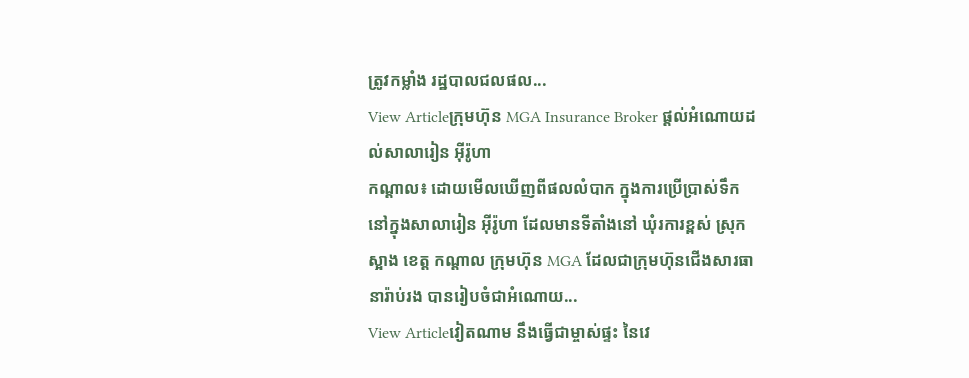ត្រូវកម្លាំង រដ្ឋបាលជលផល...
View Articleក្រុមហ៊ុន MGA Insurance Broker ផ្តល់អំណោយដល់សាលារៀន អ៊ីរ៉ូហា
កណ្តាល៖ ដោយមើលឃើញពីផលលំបាក ក្នុងការប្រើប្រាស់ទឹកនៅក្នុងសាលារៀន អ៊ីរ៉ូហា ដែលមានទីតាំងនៅ ឃុំរការខ្ពស់ ស្រុកស្អាង ខេត្ត កណ្តាល ក្រុមហ៊ុន MGA ដែលជាក្រុមហ៊ុនជើងសារធានារ៉ាប់រង បានរៀបចំជាអំណោយ...
View Articleវៀតណាម នឹងធ្វើជាម្ចាស់ផ្ទះ នៃវេ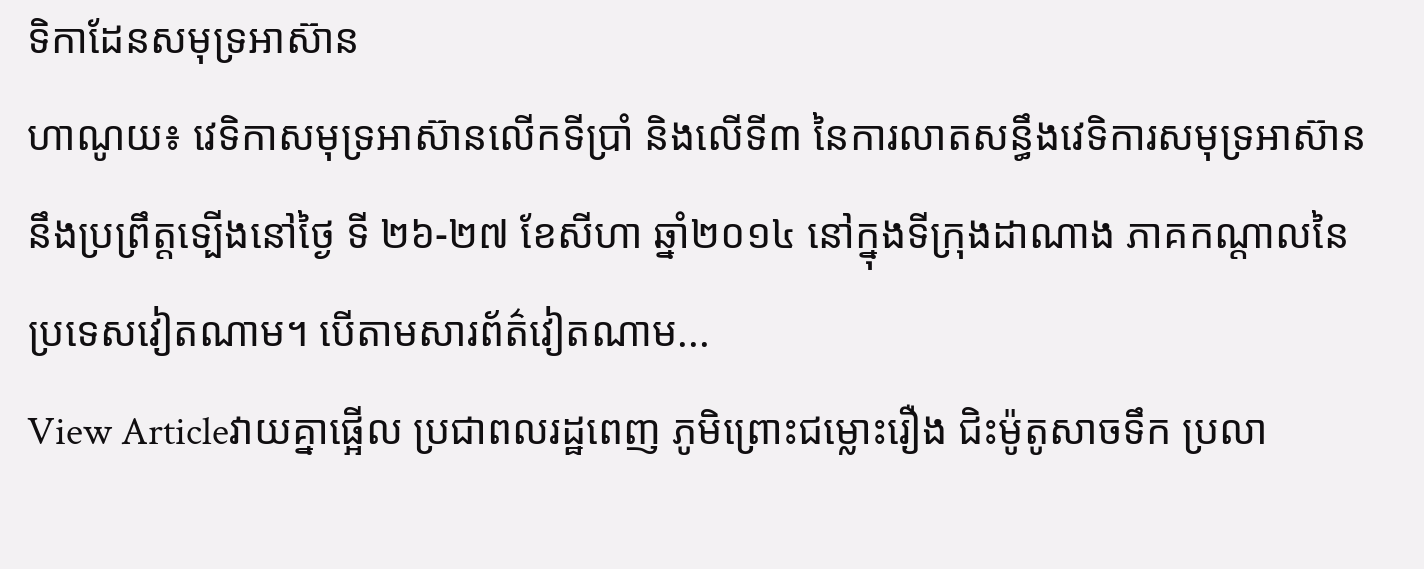ទិកាដែនសមុទ្រអាស៊ាន
ហាណូយ៖ វេទិកាសមុទ្រអាស៊ានលើកទីប្រាំ និងលើទី៣ នៃការលាតសន្ធឹងវេទិការសមុទ្រអាស៊ាន នឹងប្រព្រឹត្ដទ្បើងនៅថ្ងៃ ទី ២៦-២៧ ខែសីហា ឆ្នាំ២០១៤ នៅក្នុងទីក្រុងដាណាង ភាគកណ្ដាលនៃប្រទេសវៀតណាម។ បើតាមសារព័ត៌វៀតណាម...
View Articleវាយគ្នាផ្អើល ប្រជាពលរដ្ឋពេញ ភូមិព្រោះជម្លោះរឿង ជិះម៉ូតូសាចទឹក ប្រលា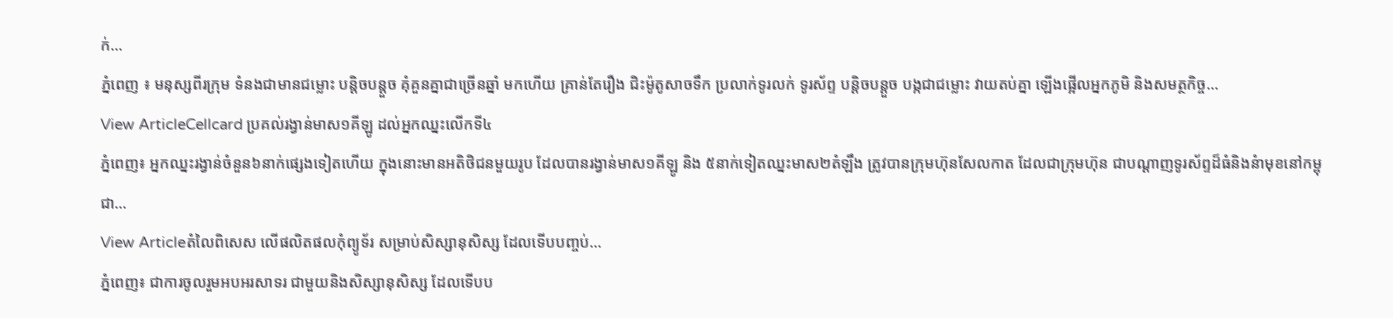ក់...
ភ្នំពេញ ៖ មនុស្សពីរក្រុម ទំនងជាមានជម្លោះ បន្តិចបន្តួច គុំគួនគ្នាជាច្រើនឆ្នាំ មកហើយ គ្រាន់តែរឿង ជិះម៉ូតូសាចទឹក ប្រលាក់ទូរលក់ ទូរស័ព្ទ បន្តិចបន្តួច បង្កជាជម្លោះ វាយតប់គ្នា ឡើងផ្អើលអ្នកភូមិ និងសមត្ថកិច្ច...
View ArticleCellcard ប្រគល់រង្វាន់មាស១គីឡូ ដល់អ្នកឈ្នះលើកទី៤
ភ្នំពេញ៖ អ្នកឈ្នះរង្វាន់ចំនួន៦នាក់ផ្សេងទៀតហើយ ក្នុងនោះមានអតិថិជនមួយរូប ដែលបានរង្វាន់មាស១គីឡូ និង ៥នាក់ទៀតឈ្នះមាស២តំឡឹង ត្រូវបានក្រុមហ៊ុនសែលកាត ដែលជាក្រុមហ៊ុន ជាបណ្តាញទូរស័ព្ទដ៏ធំនិងនំាមុខនៅកម្ពុជា...
View Articleតំលៃពិសេស លើផលិតផលកុំព្យូទ័រ សម្រាប់សិស្សានុសិស្ស ដែលទើបបញ្ចប់...
ភ្នំពេញ៖ ជាការចូលរួមអបអរសាទរ ជាមួយនិងសិស្សានុសិស្ស ដែលទើបប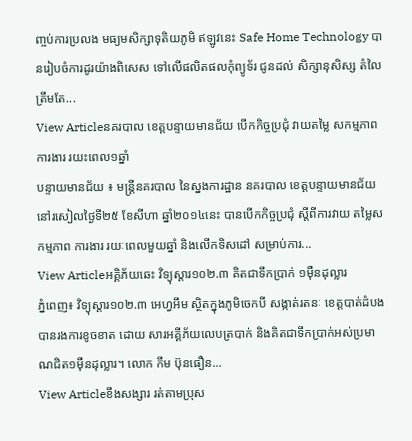ញ្ចប់ការប្រលង មធ្យមសិក្សាទុតិយភូមិ ឥឡូវនេះ Safe Home Technology បានរៀបចំការដូរយ៉ាងពិសេស ទៅលើផលិតផលកុំព្យូទ័រ ជូនដល់ សិក្សានុសិស្ស តំលៃត្រឹមតែ...
View Articleនគរបាល ខេត្តបន្ទាយមានជ័យ បើកកិច្ចប្រជុំ វាយតម្លៃ សកម្មភាពការងារ រយះពេល១ឆ្នាំ
បន្ទាយមានជ័យ ៖ មន្ត្រីនគរបាល នៃស្នងការដ្ឋាន នគរបាល ខេត្តបន្ទាយមានជ័យ នៅរសៀលថ្ងៃទី២៥ ខែសីហា ឆ្នាំ២០១៤នេះ បានបើកកិច្ចប្រជុំ ស្តីពីការវាយ តម្លៃសកម្មភាព ការងារ រយៈពេលមួយឆ្នាំ និងលើកទិសដៅ សម្រាប់ការ...
View Articleអគ្គិភ័យឆេះ វិទ្យុស្តារ១០២.៣ គិតជាទឹកប្រាក់ ១ម៉ឺនដុល្លារ
ភ្នំពេញ៖ វិទ្យុស្តារ១០២.៣ អេហ្វអឹម ស្ថិតក្នុងភូមិចេកបី សង្កាត់រតនៈ ខេត្តបាត់ដំបង បានរងការខូចខាត ដោយ សារអគ្គីភ័យលេបត្របាក់ និងគិតជាទឹកប្រាក់អស់ប្រមាណជិត១ម៉ឺនដុល្លារ។ លោក កឹម ប៊ុនធឿន...
View Articleខឹងសង្សារ រត់តាមប្រុស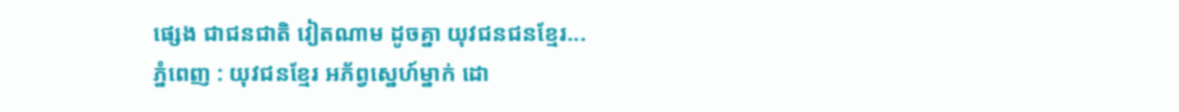ផ្សេង ជាជនជាតិ វៀតណាម ដូចគ្នា យុវជនជនខ្មែរ...
ភ្នំពេញ : យុវជនខ្មែរ អភ័ព្វស្នេហ៍ម្នាក់ ដោ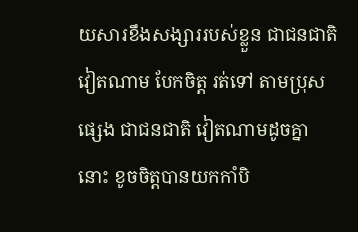យសារខឹងសង្សាររបស់ខ្លួន ជាជនជាតិវៀតណាម បែកចិត្ត រត់ទៅ តាមប្រុសផ្សេង ជាជនជាតិ វៀតណាមដូចគ្នានោះ ខូចចិត្តបានយកកាំបិ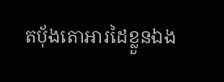តប័ុងតោអារដៃខ្លួនឯង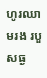ហូរឈាមរង របួសធ្ង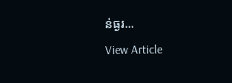ន់ធ្ងរ...
View Article